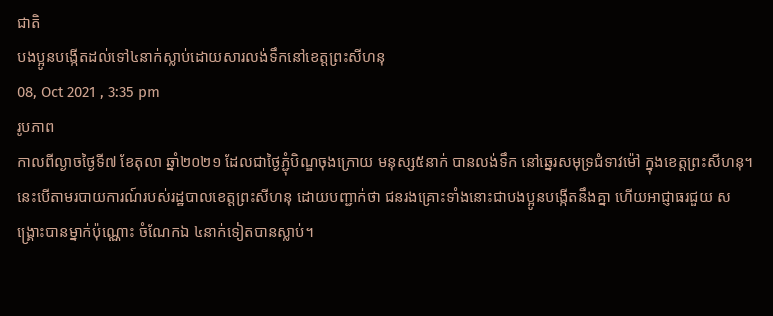ជាតិ
បងប្អូនបង្កើតដល់ទៅ៤នាក់ស្លាប់ដោយសារលង់ទឹកនៅខេត្តព្រះសីហនុ
08, Oct 2021 , 3:35 pm
រូបភាព
កាលពីល្ងាចថ្ងៃទី៧ ខែតុលា ឆ្នាំ២០២១ ដែលជាថ្ងៃភ្ជុំបិណ្ឌចុងក្រោយ មនុស្ស៥នាក់ បានលង់ទឹក នៅឆ្នេរសមុទ្រជំទាវម៉ៅ ក្នុងខេត្តព្រះសីហនុ។ នេះបើតាមរបាយការណ៍របស់រដ្ឋបាលខេត្តព្រះសីហនុ ដោយបញ្ជាក់ថា ជនរងគ្រោះទាំងនោះជាបងប្អូនបង្កើតនឹងគ្នា ហើយអាជ្ញាធរជួយ សង្គ្រោះបានម្នាក់ប៉ុណ្ណោះ ចំណែកឯ ៤នាក់ទៀតបានស្លាប់។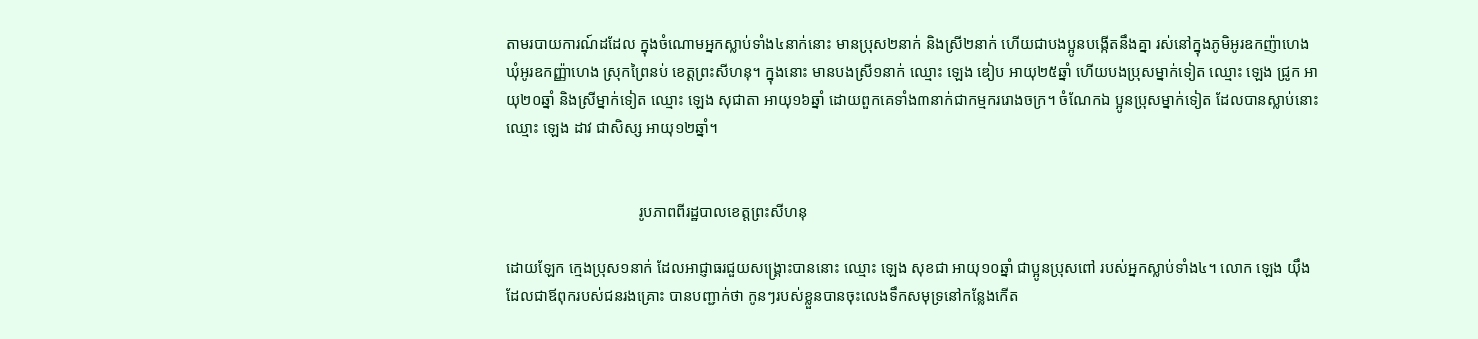តាមរបាយការណ៍ដដែល ក្នុងចំណោមអ្នកស្លាប់ទាំង៤នាក់នោះ មានប្រុស២នាក់ និងស្រី២នាក់ ហើយជាបងប្អូនបង្កើតនឹងគ្នា រស់នៅក្នុងភូមិអូរឧកញ៉ាហេង ឃុំអូរឧកញ្ញ៉ាហេង ស្រុកព្រៃនប់ ខេត្តព្រះសីហនុ។ ក្នុងនោះ មានបងស្រី១នាក់ ឈ្មោះ ឡេង ឌៀប អាយុ២៥ឆ្នាំ ហើយបងប្រុសម្នាក់ទៀត ឈ្មោះ ឡេង ជ្រូក អាយុ២០ឆ្នាំ និងស្រីម្នាក់ទៀត ឈ្មោះ ឡេង សុជាតា អាយុ១៦ឆ្នាំ ដោយពួកគេទាំង៣នាក់ជាកម្មកររោងចក្រ។ ចំណែកឯ ប្អូនប្រុសម្នាក់ទៀត ដែលបានស្លាប់នោះ ឈ្មោះ ឡេង ដាវ ជាសិស្ស អាយុ១២ឆ្នាំ។


                                  រូបភាពពីរដ្ឋបាលខេត្តព្រះសីហនុ

ដោយឡែក ក្មេងប្រុស១នាក់ ដែលអាជ្ញាធរជួយសង្គ្រោះបាននោះ ឈ្មោះ ឡេង សុខជា អាយុ១០ឆ្នាំ ជាប្អូនប្រុសពៅ របស់អ្នកស្លាប់ទាំង៤។ លោក ឡេង យ៉ឹង ដែលជាឪពុករបស់ជនរងគ្រោះ បានបញ្ជាក់ថា កូនៗរបស់ខ្លួនបានចុះលេងទឹកសមុទ្រនៅកន្លែងកើត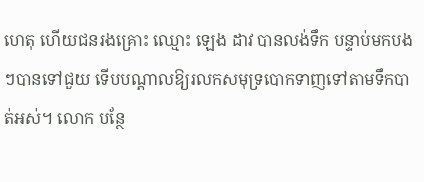ហេតុ ហើយជនរងគ្រោះ ឈ្មោះ ឡេង ដាវ បានលង់ទឹក បន្ទាប់មកបងៗបានទៅជួយ ទើបបណ្ដាលឱ្យរលកសមុទ្របោកទាញទៅតាមទឹកបាត់អស់។ លោក បន្ថែ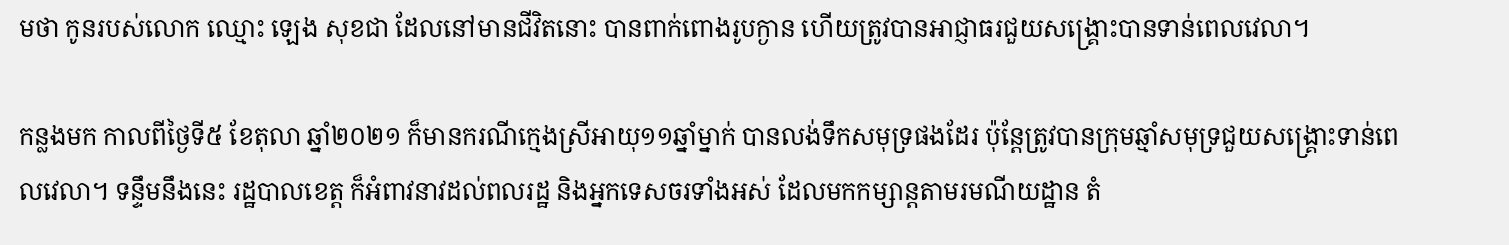មថា កូនរបស់លោក ឈ្មោះ ឡេង សុខជា ដែលនៅមានជីវិតនោះ បានពាក់ពោងរូបក្ងាន ហើយត្រូវបានអាជ្ញាធរជួយសង្គ្រោះបានទាន់ពេលវេលា។

កន្លងមក កាលពីថ្ងៃទី៥ ខែតុលា ឆ្នាំ២០២១ ក៏មានករណីក្មេងស្រីអាយុ១១ឆ្នាំម្នាក់ បានលង់ទឹកសមុទ្រផងដែរ ប៉ុន្តែត្រូវបានក្រុមឆ្មាំសមុទ្រជួយសង្គ្រោះទាន់ពេលវេលា។ ទន្ទឹមនឹងនេះ រដ្ឋបាលខេត្ត ក៏អំពាវនាវដល់ពលរដ្ឋ និងអ្នកទេសចរទាំងអស់ ដែលមកកម្សាន្តតាមរមណីយដ្ឋាន តំ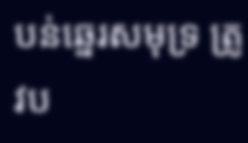បន់ឆ្នេរសមុទ្រ ត្រូវប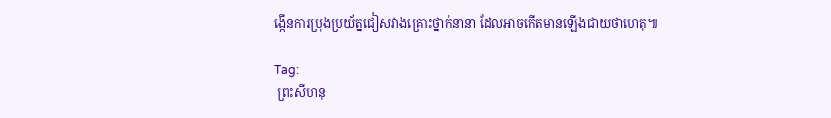ង្កើនការប្រុងប្រយ័ត្នជៀសវាងគ្រោះថ្នាក់នានា ដែលអាចកើតមានឡើងជាយថាហេតុ៕

Tag:
 ព្រះសីហនុ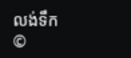លង់ទឹក
©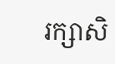រក្សាសិ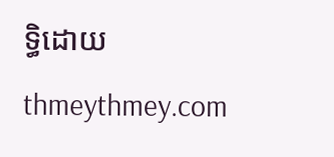ទ្ធិដោយ thmeythmey.com